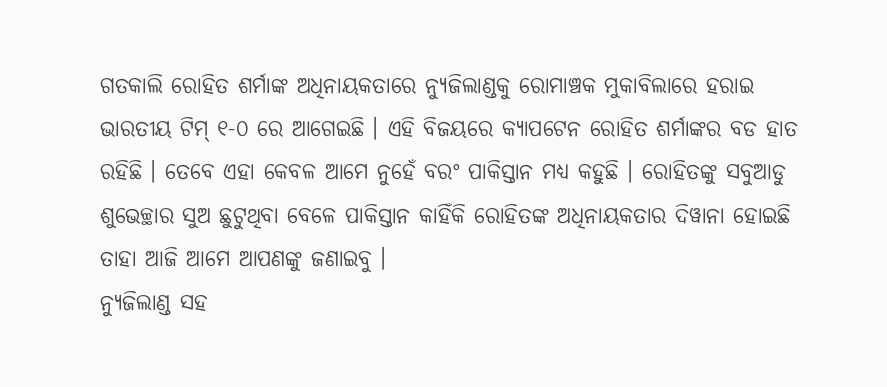ଗତକାଲି ରୋହିତ ଶର୍ମାଙ୍କ ଅଧିନାୟକତାରେ ନ୍ୟୁଜିଲାଣ୍ଡକୁ ରୋମାଞ୍ଚକ ମୁକାବିଲାରେ ହରାଇ ଭାରତୀୟ ଟିମ୍ ୧-୦ ରେ ଆଗେଇଛି । ଏହି ବିଜୟରେ କ୍ଯାପଟେନ ରୋହିତ ଶର୍ମାଙ୍କର ବଡ ହାତ ରହିଛି । ତେବେ ଏହା କେବଳ ଆମେ ନୁହେଁ ବରଂ ପାକିସ୍ତାନ ମଧ୍ୟ କହୁଛି । ରୋହିତଙ୍କୁ ସବୁଆଡୁ ଶୁଭେଚ୍ଛାର ସୁଅ ଛୁଟୁଥିବା ବେଳେ ପାକିସ୍ତାନ କାହିଁକି ରୋହିତଙ୍କ ଅଧିନାୟକତାର ଦିୱାନା ହୋଇଛି ତାହା ଆଜି ଆମେ ଆପଣଙ୍କୁ ଜଣାଇବୁ ।
ନ୍ୟୁଜିଲାଣ୍ଡ ସହ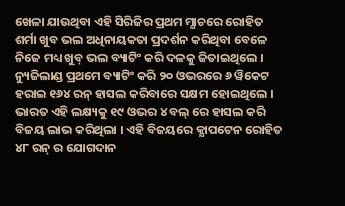ଖେଳା ଯାଉଥିବା ଏହି ସିରିଜିର ପ୍ରଥମ ମ୍ଯାଚରେ ରୋହିତ ଶର୍ମା ଖୁବ ଭଲ ଅଧିନାୟକତା ପ୍ରଦର୍ଶନ କରିଥିବା ବେଳେ ନିଜେ ମଧ୍ୟ ଖୁବ୍ ଭଲ ବ୍ୟାଟିଂ କରି ଦଳକୁ ଜିତାଇଥିଲେ । ନ୍ୟୁଜିଲାଣ୍ଡ ପ୍ରଥମେ ବ୍ୟାଟିଂ କରି ୨୦ ଓଭରରେ ୬ ୱିକେଟ ହରାଇ ୧୬୪ ରନ୍ ହାସଲ କରିବାରେ ସକ୍ଷମ ହୋଇଥିଲେ । ଭାରତ ଏହି ଲକ୍ଷ୍ୟକୁ ୧୯ ଓଭର ୪ ବଲ୍ ରେ ହାସଲ କରି ବିଜୟ ଲାଭ କରିଥିଲା । ଏହି ବିଜୟରେ କ୍ଯାପଟେନ ରୋହିତ ୪୮ ରନ୍ ର ଯୋଗଦାନ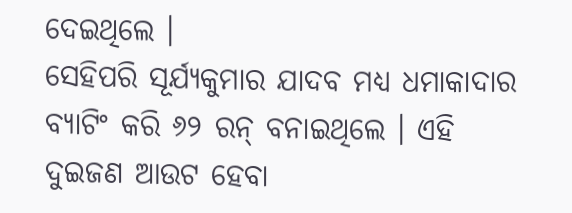ଦେଇଥିଲେ ।
ସେହିପରି ସୂର୍ଯ୍ୟକୁମାର ଯାଦବ ମଧ୍ୟ ଧମାକାଦାର ବ୍ୟାଟିଂ କରି ୬୨ ରନ୍ ବନାଇଥିଲେ । ଏହି ଦୁଇଜଣ ଆଉଟ ହେବା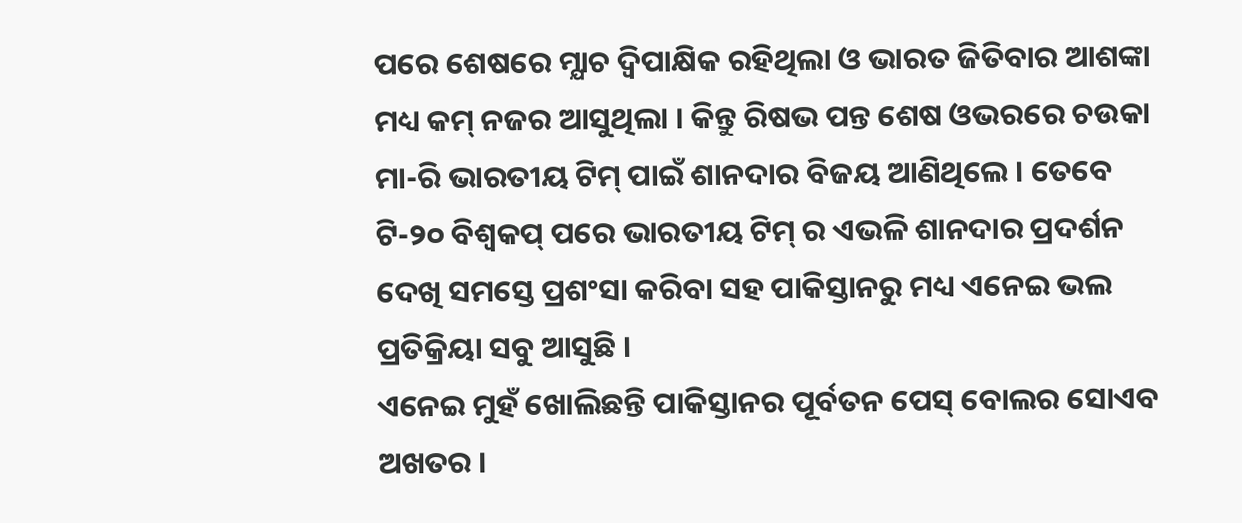ପରେ ଶେଷରେ ମ୍ଯାଚ ଦ୍ଵିପାକ୍ଷିକ ରହିଥିଲା ଓ ଭାରତ ଜିତିବାର ଆଶଙ୍କା ମଧ୍ୟ କମ୍ ନଜର ଆସୁଥିଲା । କିନ୍ତୁ ରିଷଭ ପନ୍ତ ଶେଷ ଓଭରରେ ଚଉକା ମା-ରି ଭାରତୀୟ ଟିମ୍ ପାଇଁ ଶାନଦାର ବିଜୟ ଆଣିଥିଲେ । ତେବେ ଟି-୨୦ ବିଶ୍ଵକପ୍ ପରେ ଭାରତୀୟ ଟିମ୍ ର ଏଭଳି ଶାନଦାର ପ୍ରଦର୍ଶନ ଦେଖି ସମସ୍ତେ ପ୍ରଶଂସା କରିବା ସହ ପାକିସ୍ତାନରୁ ମଧ୍ୟ ଏନେଇ ଭଲ ପ୍ରତିକ୍ରିୟା ସବୁ ଆସୁଛି ।
ଏନେଇ ମୁହଁ ଖୋଲିଛନ୍ତି ପାକିସ୍ତାନର ପୂର୍ବତନ ପେସ୍ ବୋଲର ସୋଏବ ଅଖତର ।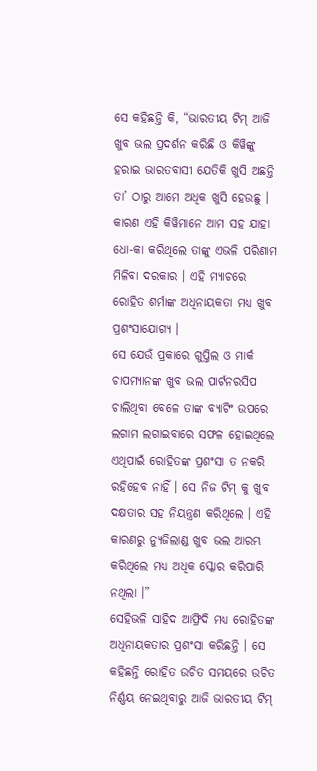ସେ କହିଛନ୍ତି କି, “ଭାରତୀୟ ଟିମ୍ ଆଜି ଖୁବ ଭଲ ପ୍ରଦର୍ଶନ କରିଛି ଓ କିୱିଙ୍କୁ ହରାଇ ଭାରତବାସୀ ଯେତିକି ଖୁସି ଅଛନ୍ତି ତା’ ଠାରୁ ଆମେ ଅଧିକ ଖୁସି ହେଉଛୁ । କାରଣ ଏହି କିୱିମାନେ ଆମ ସହ ଯାହା ଧୋ-କା କରିଥିଲେ ତାଙ୍କୁ ଏଭଳି ପରିଣାମ ମିଳିବା ଦରକାର । ଏହି ମ୍ଯାଚରେ ରୋହିତ ଶର୍ମାଙ୍କ ଅଧିନାୟକତା ମଧ୍ୟ ଖୁବ ପ୍ରଶଂସାଯୋଗ୍ୟ ।
ସେ ଯେଉଁ ପ୍ରକାରେ ଗୁପ୍ତିଲ ଓ ମାର୍କ ଚାପମ୍ୟାନଙ୍କ ଖୁବ ଭଲ ପାର୍ଟନରସିପ ଚାଲିଥିବା ବେଳେ ତାଙ୍କ ବ୍ୟାଟିଂ ଉପରେ ଲଗାମ ଲଗାଇବାରେ ସଫଳ ହୋଇଥିଲେ ଏଥିପାଇଁ ରୋହିତଙ୍କ ପ୍ରଶଂସା ତ ନକରି ରହିହେବ ନାହିଁ । ସେ ନିଜ ଟିମ୍ କୁ ଖୁବ ଦକ୍ଷତାର ସହ ନିୟନ୍ତ୍ରଣ କରିଥିଲେ । ଏହି କାରଣରୁ ନ୍ୟୁଜିଲାଣ୍ଡ ଖୁବ ଭଲ ଆରମ୍ଭ କରିଥିଲେ ମଧ୍ୟ ଅଧିକ ସ୍କୋର କରିପାରି ନଥିଲା ।”
ସେହିଭଳି ସାହିଦ ଆଫ୍ରିଦି ମଧ୍ୟ ରୋହିତଙ୍କ ଅଧିନାୟକତାର ପ୍ରଶଂସା କରିଛନ୍ତି । ସେ କହିଛନ୍ତି ରୋହିତ ଉଚିତ ସମୟରେ ଉଚିତ ନିର୍ଣ୍ଣୟ ନେଇଥିବାରୁ ଆଜି ଭାରତୀୟ ଟିମ୍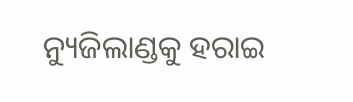ନ୍ୟୁଜିଲାଣ୍ଡକୁ ହରାଇ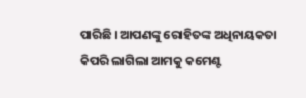ପାରିଛି । ଆପଣଙ୍କୁ ରୋହିତଙ୍କ ଅଧିନାୟକତା କିପରି ଲାଗିଲା ଆମକୁ କମେଣ୍ଟ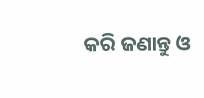କରି ଜଣାନ୍ତୁ ଓ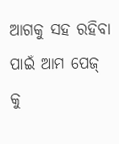ଆଗକୁ ସହ ରହିବା ପାଇଁ ଆମ ପେଜ୍ କୁ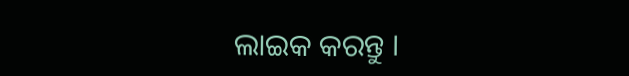ଲାଇକ କରନ୍ତୁ ।